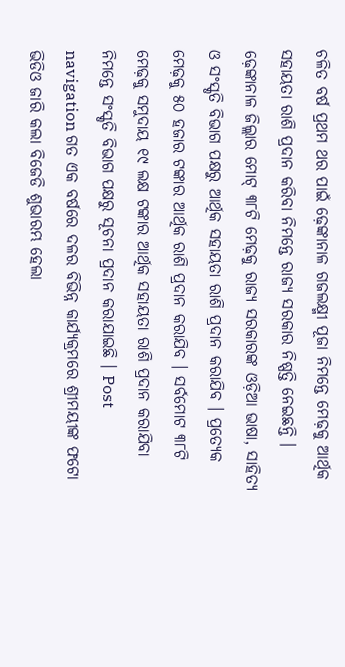ଚଳିତ ବର୍ଷ ପ୍ରଥମ ଥର ପାଇଁ ଢ଼େଙ୍କାନାଳ ଗଜଲକ୍ଷ୍ମୀ ପୂଜା ନିମନ୍ତେ ମେଢ଼କୁ ଆର୍ଥିକ ସହାୟତା ରାଶି ପ୍ରଦାନ କରିବା ନିମନ୍ତେ ରାଜ୍ୟ ସରକାର ନିଷ୍ପତ୍ତି ନେଇଛନ୍ତି । ଢ଼େଙ୍କାନାଳ ଜିଲ୍ଲାର ମୋଟ୍ ୩୮ଟି ମେଢ଼କୁ ରାଜ୍ୟ ସରକାରଙ୍କ ଓଡ଼ିଆ ଭାଷା, ସାହିତ୍ୟ ଓ ସଂସ୍କୃତି ବିଭାଗ ପକ୍ଷରୁ ଆର୍ଥିକ ସହାୟତା ରାଶି ପ୍ରଦାନ କରାଯିବ । ପ୍ରତ୍ୟେକ ମେଢ଼କୁ ୫୦ ହଜାର ଟଙ୍କାର ଆର୍ଥିକ ରାଶି ପ୍ରଦାନ କରାଯିବ । ସର୍ବମୋଟ ୩୮ଟି ମେଢ଼କୁ ସମୁଦାୟ ୧୯ ଲକ୍ଷ ଟଙ୍କାର ଆର୍ଥିକ ସହାୟତା ରାଶି ପ୍ରଦାନ କରାଯିବା ନିମନ୍ତେ ସଂସ୍କୃତି ବିଭାଗ ପକ୍ଷରୁ ସୂଚନା ପ୍ରଦାନ କରାଯାଇଛି । Post navigation ଗତ ଏକ ବର୍ଷରେ ଦଳର ବିଭିନ୍ନ କାର୍ଯ୍ୟକ୍ରମରେ ଶ୍ରୀମୟୀଙ୍କ ଫଟୋ ଭିଡିଓ ଜାରି କଲା ବିଜେଡି ଶୁଭାରମ୍ଭ ହେଲା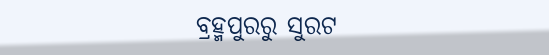ବ୍ରହ୍ମପୁରରୁ ସୁରଟ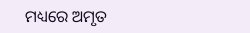ମଧ୍ୟରେ ଅମୃତ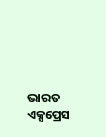ଭାରତ ଏକ୍ସପ୍ରେସ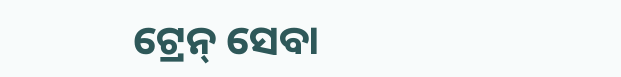ଟ୍ରେନ୍ ସେବା